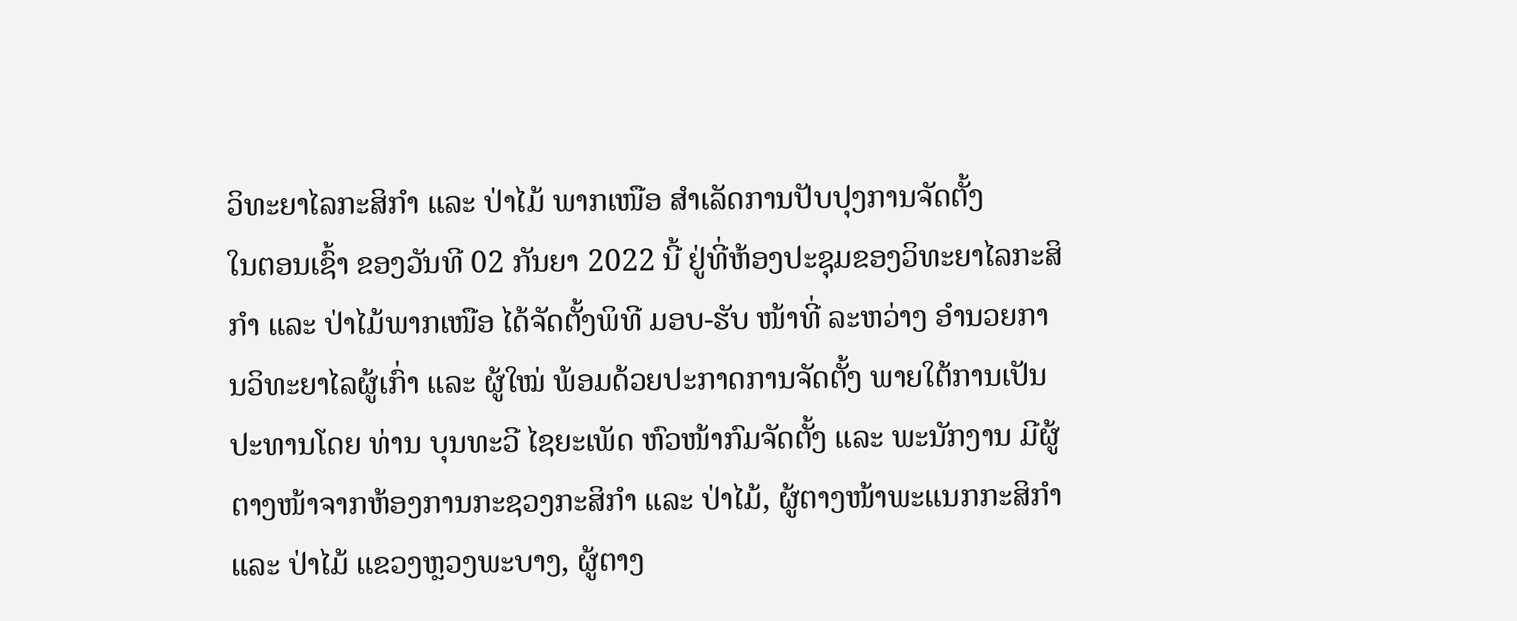ວິທະຍາໄລກະສິກຳ ແລະ ປ່າໄມ້ ພາກເໜືອ ສໍາເລັດການປັບປຸງການຈັດຕັ້ງ
ໃນຕອນເຊົ້າ ຂອງວັນທີ 02 ກັນຍາ 2022 ນີ້ ຢູ່ທີ່ຫ້ອງປະຊຸມຂອງວິທະຍາໄລກະສິກຳ ແລະ ປ່າໄມ້ພາກເໜືອ ໄດ້ຈັດຕັ້ງພິທີ ມອບ-ຮັບ ໜ້າທີ່ ລະຫວ່າງ ອຳນວຍການວິທະຍາໄລຜູ້ເກົ່າ ແລະ ຜູ້ໃໝ່ ພ້ອມດ້ວຍປະກາດການຈັດຕັ້ງ ພາຍໃຕ້ການເປັນປະທານໂດຍ ທ່ານ ບຸນທະວີ ໄຊຍະເພັດ ຫົວໜ້າກົມຈັດຕັ້ງ ແລະ ພະນັກງານ ມີຜູ້ຕາງໜ້າຈາກຫ້ອງການກະຊວງກະສິກຳ ແລະ ປ່າໄມ້, ຜູ້ຕາງໜ້າພະແນກກະສິກຳ ແລະ ປ່າໄມ້ ແຂວງຫຼວງພະບາງ, ຜູ້ຕາງ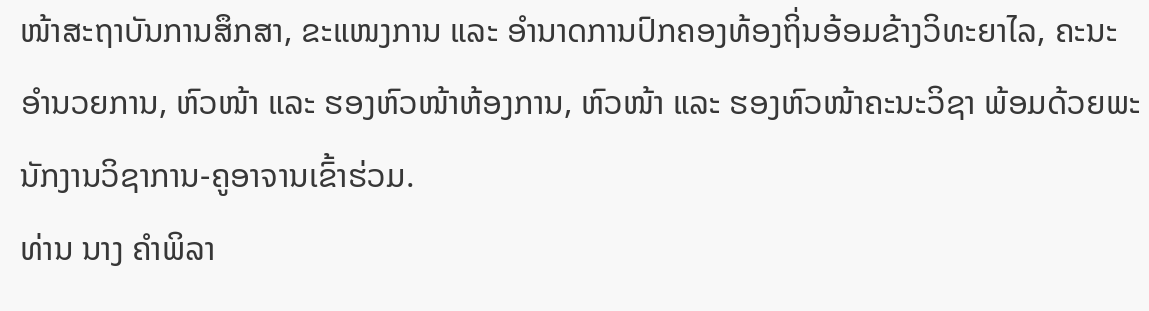ໜ້າສະຖາບັນການສຶກສາ, ຂະແໜງການ ແລະ ອໍານາດການປົກຄອງທ້ອງຖິ່ນອ້ອມຂ້າງວິທະຍາໄລ, ຄະນະອໍານວຍການ, ຫົວໜ້າ ແລະ ຮອງຫົວໜ້າຫ້ອງການ, ຫົວໜ້າ ແລະ ຮອງຫົວໜ້າຄະນະວິຊາ ພ້ອມດ້ວຍພະນັກງານວິຊາການ-ຄູອາຈານເຂົ້າຮ່ວມ.
ທ່ານ ນາງ ຄໍາພິລາ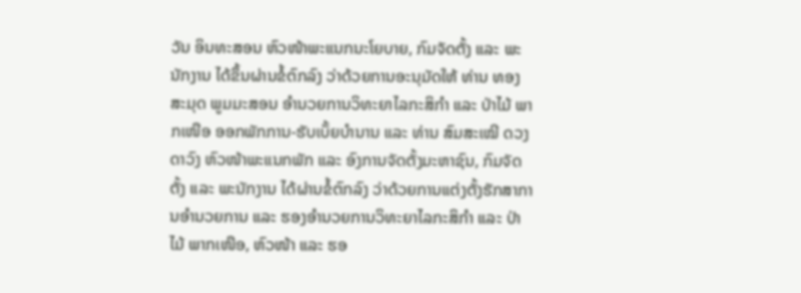ວັນ ອິນທະສອນ ຫົວໜ້າພະແນກນະໂຍບາຍ, ກົມຈັດຕັ້ງ ແລະ ພະນັກງານ ໄດ້ຂຶ້ນຜ່ານຂໍ້ຕົກລົງ ວ່າດ້ວຍການອະນຸມັດໃຫ້ ທ່ານ ທອງສະມຸດ ພູມມະສອນ ອໍານວຍການວິທະຍາໄລກະສິກຳ ແລະ ປ່າໄມ້ ພາກເໜືອ ອອກພັກການ-ຮັບເບັ້ຍບໍານານ ແລະ ທ່ານ ສົມສະເໝີ ດວງດາວົງ ຫົວໜ້າພະແນກພັກ ແລະ ອົງການຈັດຕັ້ງມະຫາຊົນ, ກົມຈັດຕັ້ງ ແລະ ພະນັກງານ ໄດ້ຜ່ານຂໍ້ຕົກລົງ ວ່າດ້ວຍການແຕ່ງຕັ້ງຮັກສາການອໍານວຍການ ແລະ ຮອງອໍານວຍການວິທະຍາໄລກະສິກໍາ ແລະ ປ່າໄມ້ ພາກເໜືອ, ຫົວໜ້າ ແລະ ຮອ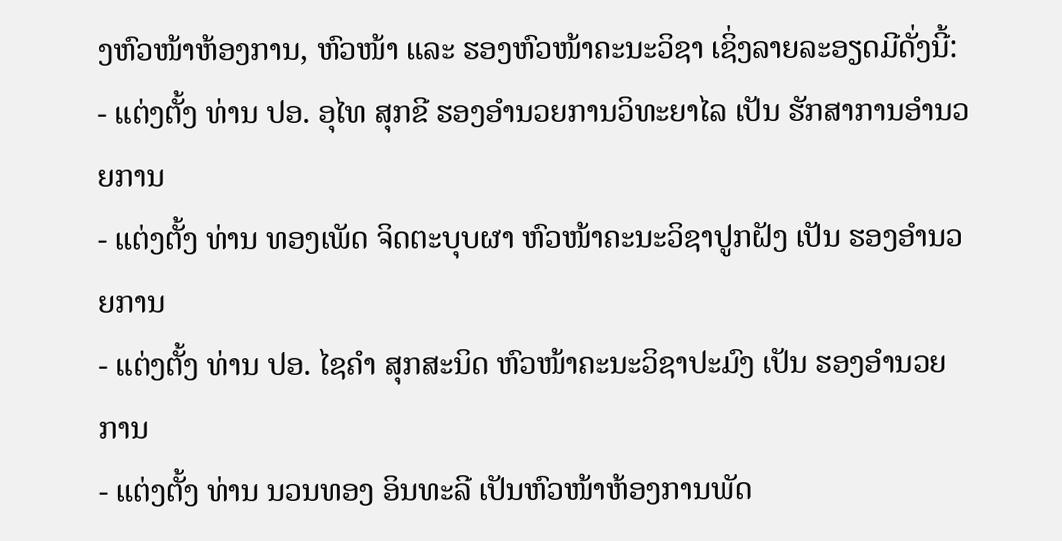ງຫົວໜ້າຫ້ອງການ, ຫົວໜ້າ ແລະ ຮອງຫົວໜ້າຄະນະວິຊາ ເຊິ່ງລາຍລະອຽດມີດັ່ງນີ້:
- ແຕ່ງຕັ້ງ ທ່ານ ປອ. ອຸໄທ ສຸກຂີ ຮອງອໍານວຍການວິທະຍາໄລ ເປັນ ຮັກສາການອໍານວຍການ
- ແຕ່ງຕັ້ງ ທ່ານ ທອງເພັດ ຈິດຕະບຸບຜາ ຫົວໜ້າຄະນະວິຊາປູກຝັງ ເປັນ ຮອງອໍານວຍການ
- ແຕ່ງຕັ້ງ ທ່ານ ປອ. ໄຊຄໍາ ສຸກສະນິດ ຫົວໜ້າຄະນະວິຊາປະມົງ ເປັນ ຮອງອໍານວຍການ
- ແຕ່ງຕັ້ງ ທ່ານ ນວນທອງ ອິນທະລີ ເປັນຫົວໜ້າຫ້ອງການພັດ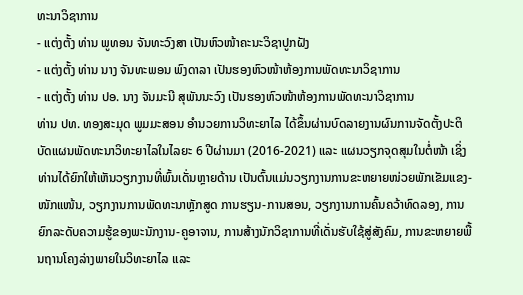ທະນາວິຊາການ
- ແຕ່ງຕັ້ງ ທ່ານ ພູທອນ ຈັນທະວົງສາ ເປັນຫົວໜ້າຄະນະວິຊາປູກຝັງ
- ແຕ່ງຕັ້ງ ທ່ານ ນາງ ຈັນທະພອນ ພົງດາລາ ເປັນຮອງຫົວໜ້າຫ້ອງການພັດທະນາວິຊາການ
- ແຕ່ງຕັ້ງ ທ່ານ ປອ. ນາງ ຈັນມະນີ ສຸພັນນະວົງ ເປັນຮອງຫົວໜ້າຫ້ອງການພັດທະນາວິຊາການ
ທ່ານ ປທ. ທອງສະມຸດ ພູມມະສອນ ອຳນວຍການວິທະຍາໄລ ໄດ້ຂຶ້ນຜ່ານບົດລາຍງານຜົນການຈັດຕັ້ງປະຕິບັດແຜນພັດທະນາວິທະຍາໄລໃນໄລຍະ 6 ປີຜ່ານມາ (2016-2021) ແລະ ແຜນວຽກຈຸດສຸມໃນຕໍ່ໜ້າ ເຊິ່ງທ່ານໄດ້ຍົກໃຫ້ເຫັນວຽກງານທີ່ພົ້ນເດັ່ນຫຼາຍດ້ານ ເປັນຕົ້ນແມ່ນວຽກງານການຂະຫຍາຍໜ່ວຍພັກເຂັມແຂງ-ໜັກແໜ້ນ, ວຽກງານການພັດທະນາຫຼັກສູດ ການຮຽນ-ການສອນ, ວຽກງານການຄົ້ນຄວ້າທົດລອງ, ການຍົກລະດັບຄວາມຮູ້ຂອງພະນັກງານ-ຄູອາຈານ, ການສ້າງນັກວິຊາການທີ່ເດັ່ນຮັບໃຊ້ສູ່ສັງຄົມ, ການຂະຫຍາຍພື້ນຖານໂຄງລ່າງພາຍໃນວິທະຍາໄລ ແລະ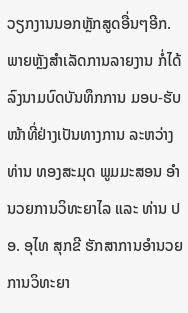ວຽກງານນອກຫຼັກສູດອື່ນໆອີກ. ພາຍຫຼັງສໍາເລັດການລາຍງານ ກໍ່ໄດ້ລົງນາມບົດບັນທຶກການ ມອບ-ຮັບ ໜ້າທີ່ຢ່າງເປັນທາງການ ລະຫວ່າງ ທ່ານ ທອງສະມຸດ ພູມມະສອນ ອໍານວຍການວິທະຍາໄລ ແລະ ທ່ານ ປອ. ອຸໄທ ສຸກຂີ ຮັກສາການອໍານວຍການວິທະຍາ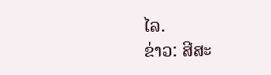ໄລ.
ຂ່າວ: ສີສະ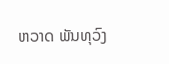ຫວາດ ພັນທຸວົງ